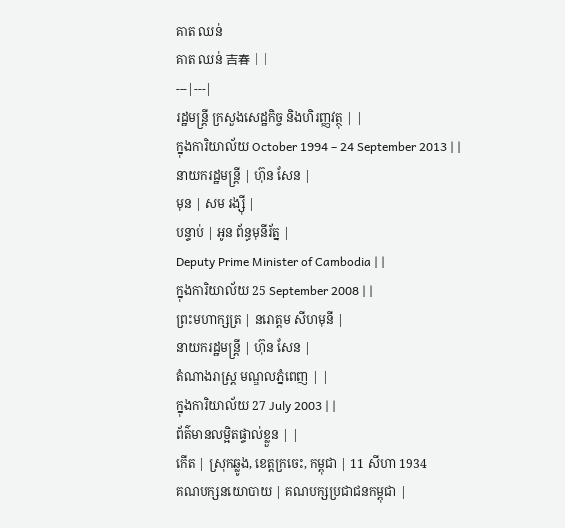គាត ឈន់
គាត ឈន់ 吉春 | |
---|---|
រដ្ឋមន្ត្រី ក្រសួងសេដ្ឋកិច្ច និងហិរញ្ញវត្ថុ | |
ក្នុងការិយាល័យ October 1994 – 24 September 2013 | |
នាយករដ្ឋមន្ត្រី | ហ៊ុន សែន |
មុន | សម រង្ស៊ី |
បន្ទាប់ | អូន ព័ន្ធមុនីរ័ត្ន |
Deputy Prime Minister of Cambodia | |
ក្នុងការិយាល័យ 25 September 2008 | |
ព្រះមហាក្សត្រ | នរោត្ដម សីហមុនី |
នាយករដ្ឋមន្ត្រី | ហ៊ុន សែន |
តំណាងរាស្ត្រ មណ្ឌលភ្នំពេញ | |
ក្នុងការិយាល័យ 27 July 2003 | |
ព័ត៌មានលម្អិតផ្ទាល់ខ្លួន | |
កើត | ស្រុកឆ្លូង, ខេត្តក្រចេះ, កម្ពុជា | 11 សីហា 1934
គណបក្សនយោបាយ | គណបក្សប្រជាជនកម្ពុជា |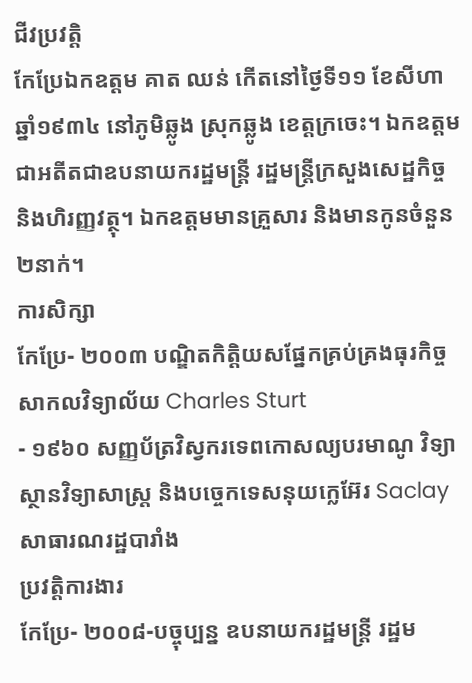ជីវប្រវត្តិ
កែប្រែឯកឧត្តម គាត ឈន់ កើតនៅថ្ងៃទី១១ ខែសីហា ឆ្នាំ១៩៣៤ នៅភូមិឆ្លូង ស្រុកឆ្លូង ខេត្តក្រចេះ។ ឯកឧត្តមជាអតីតជាឧបនាយករដ្ឋមន្រ្តី រដ្ឋមន្រ្តីក្រសួងសេដ្ឋកិច្ច និងហិរញ្ញវត្ថុ។ ឯកឧត្តមមានគ្រួសារ និងមានកូនចំនួន២នាក់។
ការសិក្សា
កែប្រែ- ២០០៣ បណ្ឌិតកិត្តិយសផ្នែកគ្រប់គ្រងធុរកិច្ច សាកលវិទ្យាល័យ Charles Sturt
- ១៩៦០ សញ្ញប័ត្រវិស្វករទេពកោសល្យបរមាណូ វិទ្យាស្ថានវិទ្យាសាស្រ្ត និងបច្ចេកទេសនុយក្លេអ៊ែរ Saclay សាធារណរដ្ឋបារាំង
ប្រវត្តិការងារ
កែប្រែ- ២០០៨-បច្ចុប្បន្ន ឧបនាយករដ្ឋមន្រ្តី រដ្ឋម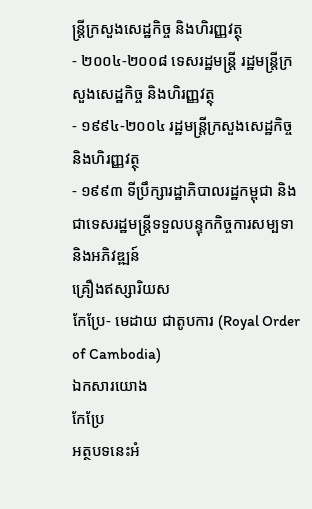ន្រ្តីក្រសួងសេដ្ឋកិច្ច និងហិរញ្ញវត្ថុ
- ២០០៤-២០០៨ ទេសរដ្ឋមន្រ្តី រដ្ឋមន្រ្តីក្រសួងសេដ្ឋកិច្ច និងហិរញ្ញវត្ថុ
- ១៩៩៤-២០០៤ រដ្ឋមន្រ្តីក្រសួងសេដ្ឋកិច្ច និងហិរញ្ញវត្ថុ
- ១៩៩៣ ទីប្រឹក្សារដ្ឋាភិបាលរដ្ឋកម្ពុជា និងជាទេសរដ្ឋមន្រ្តីទទួលបន្ទុកកិច្ចការសម្បទា និងអភិវឌ្ឍន៍
គ្រឿងឥស្សារិយស
កែប្រែ- មេដាយ ជាតូបការ (Royal Order of Cambodia)
ឯកសារយោង
កែប្រែ
អត្ថបទនេះអំ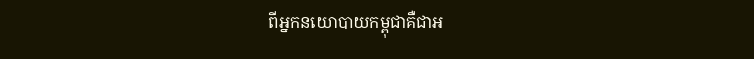ពីអ្នកនយោបាយកម្ពុជាគឺជាអ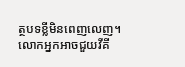ត្ថបទខ្លីមិនពេញលេញ។ លោកអ្នកអាចជួយវីគី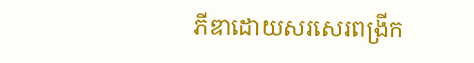ភីឌាដោយសរសេរពង្រីក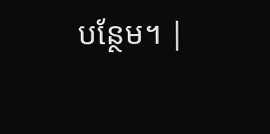បន្ថែម។ |